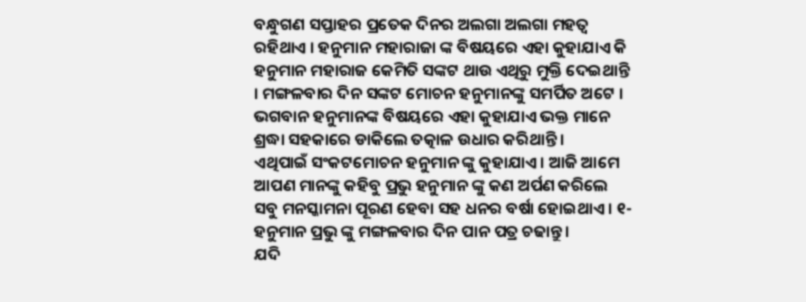ବନ୍ଧୁଗଣ ସପ୍ତାହର ପ୍ରତେକ ଦିନର ଅଲଗା ଅଲଗା ମହତ୍ଵ ରହିଥାଏ । ହନୁମାନ ମହାରାଜା ଙ୍କ ବିଷୟରେ ଏହା କୁହାଯାଏ କି ହନୁମାନ ମହାରାଜ କେମିତି ସଙ୍କଟ ଥାଉ ଏଥିରୁ ମୁକ୍ତି ଦେଇଥାନ୍ତି । ମଙ୍ଗଳବାର ଦିନ ସଙ୍କଟ ମୋଚନ ହନୁମାନଙ୍କୁ ସମର୍ପିତ ଅଟେ । ଭଗବାନ ହନୁମାନଙ୍କ ବିଷୟରେ ଏହା କୁହାଯାଏ ଭକ୍ତ ମାନେ ଶ୍ରଦ୍ଧା ସହକାରେ ଡାକିଲେ ତତ୍କାଳ ଉଧାର କରିଥାନ୍ତି ।
ଏଥିପାଇଁ ସଂକଟମୋଚନ ହନୁମାନ ଙ୍କୁ କୁହାଯାଏ । ଆଜି ଆମେ ଆପଣ ମାନଙ୍କୁ କହିବୁ ପ୍ରଭୁ ହନୁମାନ ଙ୍କୁ କଣ ଅର୍ପଣ କରିଲେ ସବୁ ମନସ୍କାମନା ପୂରଣ ହେବା ସହ ଧନର ବର୍ଷା ହୋଇଥାଏ । ୧- ହନୁମାନ ପ୍ରଭୁ ଙ୍କୁ ମଙ୍ଗଳବାର ଦିନ ପାନ ପତ୍ର ଚଢାନ୍ତୁ ।
ଯଦି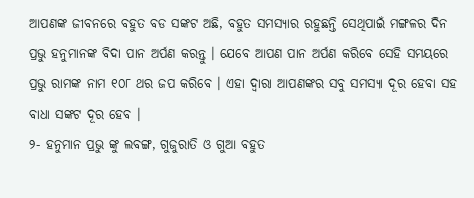ଆପଣଙ୍କ ଜୀବନରେ ବହୁତ ବଡ ସଙ୍କଟ ଅଛି, ବହୁତ ସମସ୍ୟାର ରହୁଛନ୍ତି ସେଥିପାଇଁ ମଙ୍ଗଳର ଦିନ ପ୍ରଭୁ ହନୁମାନଙ୍କ ବିଦା ପାନ ଅର୍ପଣ କରନ୍ତୁ । ଯେବେ ଆପଣ ପାନ ଅର୍ପଣ କରିବେ ସେହି ସମୟରେ ପ୍ରଭୁ ରାମଙ୍କ ନାମ ୧୦୮ ଥର ଜପ କରିବେ । ଏହା ଦ୍ଵାରା ଆପଣଙ୍କର ସବୁ ସମସ୍ଯା ଦୂର ହେବା ସହ ବାଧା ସଙ୍କଟ ଦୂର ହେବ ।
୨- ହନୁମାନ ପ୍ରଭୁ ଙ୍କୁ ଲବଙ୍ଗ, ଗୁଜୁରାତି ଓ ଗୁଆ ବହୁତ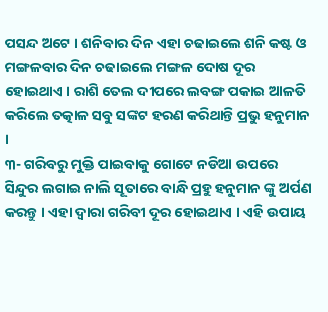ପସନ୍ଦ ଅଟେ । ଶନିବାର ଦିନ ଏହା ଚଢାଇଲେ ଶନି କଷ୍ଟ ଓ ମଙ୍ଗଳବାର ଦିନ ଚଢାଇଲେ ମଙ୍ଗଳ ଦୋଷ ଦୂର ହୋଇଥାଏ । ରାଶି ତେଲ ଦୀପରେ ଲବଙ୍ଗ ପକାଇ ଆଳତି କରିଲେ ତତ୍କାଳ ସବୁ ସଙ୍କଟ ହରଣ କରିଥାନ୍ତି ପ୍ରଭୁ ହନୁମାନ ।
୩- ଗରିବରୁ ମୁକ୍ତି ପାଇବାକୁ ଗୋଟେ ନଡିଆ ଉପରେ ସିନ୍ଦୁର ଲଗାଇ ନାଲି ସୂତାରେ ବାନ୍ଧି ପ୍ରହୁ ହନୁମାନ ଙ୍କୁ ଅର୍ପଣ କରନ୍ତୁ । ଏହା ଦ୍ଵାରା ଗରିବୀ ଦୂର ହୋଇଥାଏ । ଏହି ଉପାୟ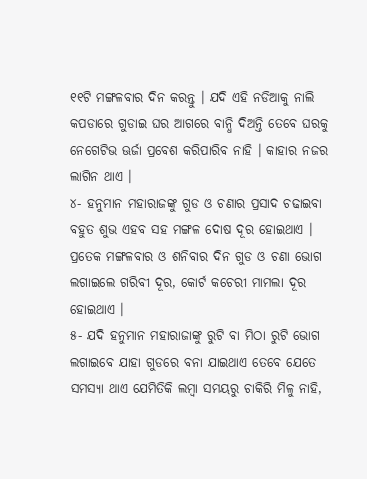୧୧ଟି ମଙ୍ଗଳବାର ଦିନ କରନ୍ତୁ । ଯଦି ଏହି ନଡିଆକୁ ନାଲି କପଡାରେ ଗୁଡାଇ ଘର ଆଗରେ ବାନ୍ଧି ଦିଅନ୍ତି ତେବେ ଘରକୁ ନେଗେଟିଭ ଊର୍ଜା ପ୍ରବେଶ କରିପାରିବ ନାହି । କାହାର ନଜର ଲାଗିନ ଥାଏ ।
୪- ହନୁମାନ ମହାରାଜଙ୍କୁ ଗୁଡ ଓ ଚଣାର ପ୍ରସାଦ ଚଢାଇବା ବହୁତ ଶୁଭ ଏହବ ସହ ମଙ୍ଗଳ ଦୋଷ ଦୂର ହୋଇଥାଏ । ପ୍ରତେକ ମଙ୍ଗଳବାର ଓ ଶନିବାର ଦିନ ଗୁଡ ଓ ଚଣା ଭୋଗ ଲଗାଇଲେ ଗରିବୀ ଦୂର, କୋର୍ଟ କଚେରୀ ମାମଲା ଦୂର ହୋଇଥାଏ ।
୫- ଯଦି ହନୁମାନ ମହାରାଜାଙ୍କୁ ରୁଟି ବା ମିଠା ରୁଟି ଭୋଗ ଲଗାଇବେ ଯାହା ଗୁଡରେ ବନା ଯାଇଥାଏ ତେବେ ଯେତେ ସମସ୍ଯା ଥାଏ ଯେମିତିକି ଲମ୍ବା ସମୟରୁ ଚାକିରି ମିଳୁ ନାହି,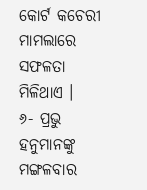କୋର୍ଟ କଚେରୀ ମାମଲାରେ ସଫଳତା ମିଳିଥାଏ ।
୬- ପ୍ରଭୁ ହନୁମାନଙ୍କୁ ମଙ୍ଗଳବାର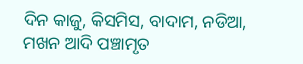ଦିନ କାଜୁ, କିସମିସ, ବାଦାମ, ନଡିଆ, ମଖନ ଆଦି ପଞ୍ଚାମୃତ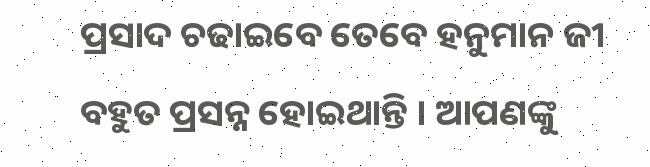ପ୍ରସାଦ ଚଢାଇବେ ତେବେ ହନୁମାନ ଜୀ ବହୁତ ପ୍ରସନ୍ନ ହୋଇଥାନ୍ତି । ଆପଣଙ୍କୁ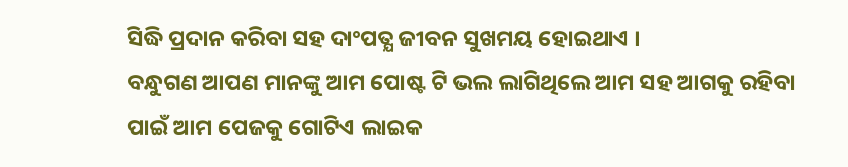ସିଦ୍ଧି ପ୍ରଦାନ କରିବା ସହ ଦାଂପତ୍ଯ ଜୀବନ ସୁଖମୟ ହୋଇଥାଏ ।
ବନ୍ଧୁଗଣ ଆପଣ ମାନଙ୍କୁ ଆମ ପୋଷ୍ଟ ଟି ଭଲ ଲାଗିଥିଲେ ଆମ ସହ ଆଗକୁ ରହିବା ପାଇଁ ଆମ ପେଜକୁ ଗୋଟିଏ ଲାଇକ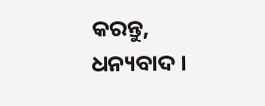କରନ୍ତୁ, ଧନ୍ୟବାଦ ।